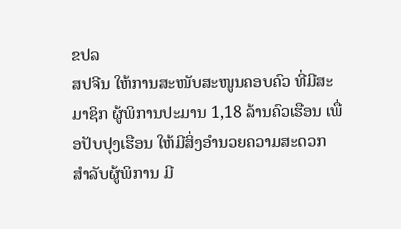ຂປລ
ສປຈີນ ໃຫ້ການສະໜັບສະໜູນຄອບຄົວ ທີ່ມີສະມາຊິກ ຜູ້ພິການປະມານ 1,18 ລ້ານຄົວເຮືອນ ເພື່ອປັບປຸງເຮືອນ ໃຫ້ມີສິ່ງອຳນວຍຄວາມສະດວກ ສຳລັບຜູ້ພິການ ມີ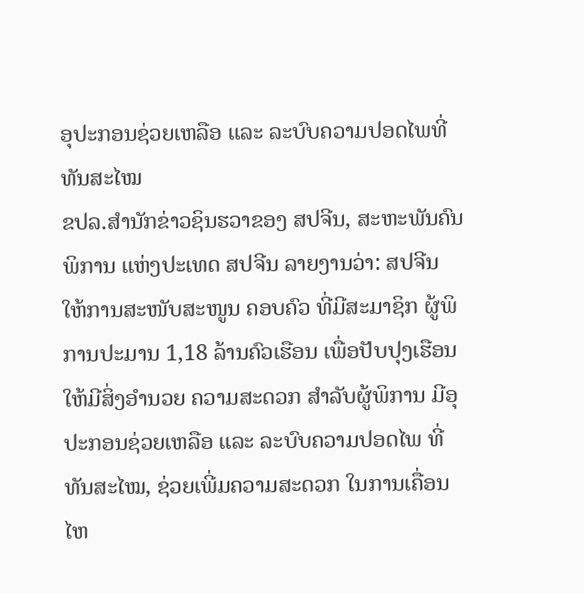ອຸປະກອນຊ່ວຍເຫລືອ ແລະ ລະບົບຄວາມປອດໄພທີ່ທັນສະໄໝ
ຂປລ.ສຳນັກຂ່າວຊິນຮວາຂອງ ສປຈີນ, ສະຫະພັນຄົນພິການ ແຫ່ງປະເທດ ສປຈີນ ລາຍງານວ່າ: ສປຈີນ ໃຫ້ການສະໜັບສະໜູນ ຄອບຄົວ ທີ່ມີສະມາຊິກ ຜູ້ພິການປະມານ 1,18 ລ້ານຄົວເຮືອນ ເພື່ອປັບປຸງເຮືອນ ໃຫ້ມີສິ່ງອຳນວຍ ຄວາມສະດວກ ສຳລັບຜູ້ພິການ ມີອຸປະກອນຊ່ວຍເຫລືອ ແລະ ລະບົບຄວາມປອດໄພ ທີ່ທັນສະໄໝ, ຊ່ວຍເພີ່ມຄວາມສະດວກ ໃນການເຄື່ອນໄຫ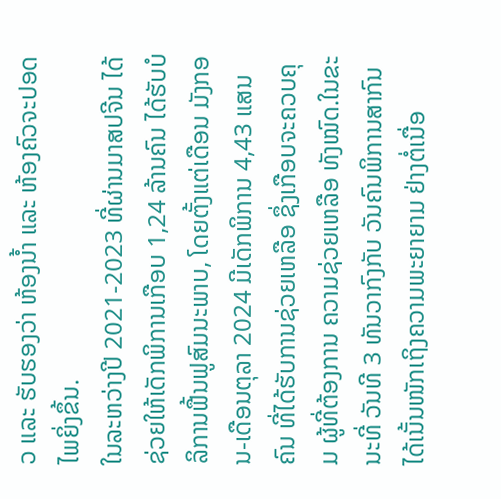ວ ແລະ ຮັບຮອງວ່າ ຫ້ອງນໍ້າ ແລະ ຫ້ອງຄົວຈະປອດໄພຍິ່ງຂຶ້ນ.
ໃນລະຫວ່າງປີ 2021-2023 ທີ່ຜ່ານມາສປຈີນ ໄດ້ຊ່ວຍໃຫ້ເດັກພິການເກືອບ 1,24 ລ້ານຄົນ ໄດ້ຮັບບໍລິການຟື້ນຟູສົມນະພາບ, ໂດຍຕັ້ງແຕ່ເດືອນ ມັງກອນ-ເດືອນຕຸລາ 2024 ມີເດັກພິການ 4,43 ແສນຄົນ ທີ່ໄດ້ຮັບການຊ່ວຍເຫລືອ ຊຶ່ງເກືອບຈະຄວບຄຸມ ຜູ້ທີ່ຕ້ອງການ ຄວາມຊ່ວຍເຫລືອ ທັງໝົດ.ໃນຂະນະທີ່ ວັນທີ 3 ທັນວາກົງກັບ ວັນຄົນພິການສາກົນ ໄດ້ເນັ້ນໜັກເຖິງຄວາມພະຍາຍາມ ຢ່າງຕໍ່ເນື່ອ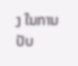ງ ໃນການປັບ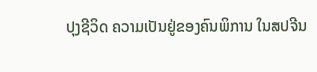ປຸງຊີວິດ ຄວາມເປັນຢູ່ຂອງຄົນພິການ ໃນສປຈີນ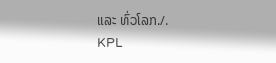ແລະ ທົ່ວໂລກ./.
KPL